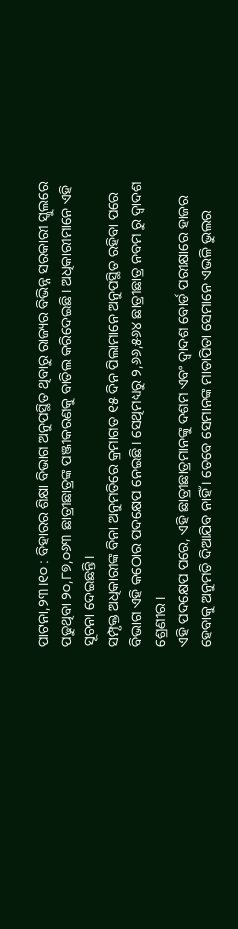ପାଟନା,୨୩।୧୦ : ବିହାରର ଶିକ୍ଷା ବିଭାଗ ଅନୁପସ୍ଥିତ ଥିବାରୁ ରାଜ୍ୟର ବିଭିନ୍ନ ସରକାରୀ ସ୍କୁଲରେ ପଢୁଥିବା ୨୦,୮୭,୦୬୩ ଛାତ୍ରୀଛାତ୍ରଙ୍କ ପଞ୍ଜୀକରଣକୁ ବାତିଲ କରିଦେଇଛି। ଅଧିକାରୀମାନେ ଏହି ସୂଚନା ଦେଇଛନ୍ତି।
ସମ୍ପୃକ୍ତ ଅଧିକାରୀଙ୍କ ବିନା ଅନୁମତିରେ କ୍ରମାଗତ ୧୫ ଦିନ ପିଲାମାନେ ଅନୁପସ୍ଥିତ ରହିବା ପରେ ବିଭାଗ ଏହି କଠୋର ପଦକ୍ଷେପ ନେଇଛି। ସେଥିମଧ୍ୟରୁ ୨,୬୬,୫୬୪ ଛାତ୍ରୀଛାତ୍ର ନବମ ରୁ ଦ୍ୱାଦଶ ଶ୍ରେଣୀର।
ଏହି ପଦକ୍ଷେପ ପରେ, ଏହି ଛାତ୍ରୀଛାତ୍ରମାନଙ୍କୁ ଦଶମ ଏବଂ ଦ୍ୱାଦଶ ବୋର୍ଡ ପରୀକ୍ଷାରେ ହାଜର ହେବାକୁ ଅନୁମତି ଦିଆଯିବ ନାହିଁ । ତେବେ ସେମାନଙ୍କ ମାତାପିତା ସେମାନେ ଏଭଳି ଭୁଲର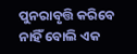ପୁନରାବୃତ୍ତି କରିବେ ନାହିଁ ବୋଲି ଏକ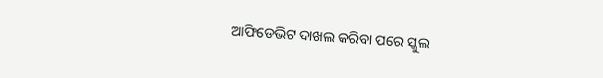ଆଫିଡେଭିଟ ଦାଖଲ କରିବା ପରେ ସ୍କୁଲ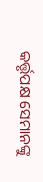କର୍ତ୍ତୃପକ୍ଷ ସେମାନଙ୍କୁ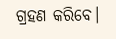ଗ୍ରହଣ କରିବେ।